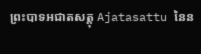ព្រះបាទអជាតសត្តុ Ajatasattu នៃន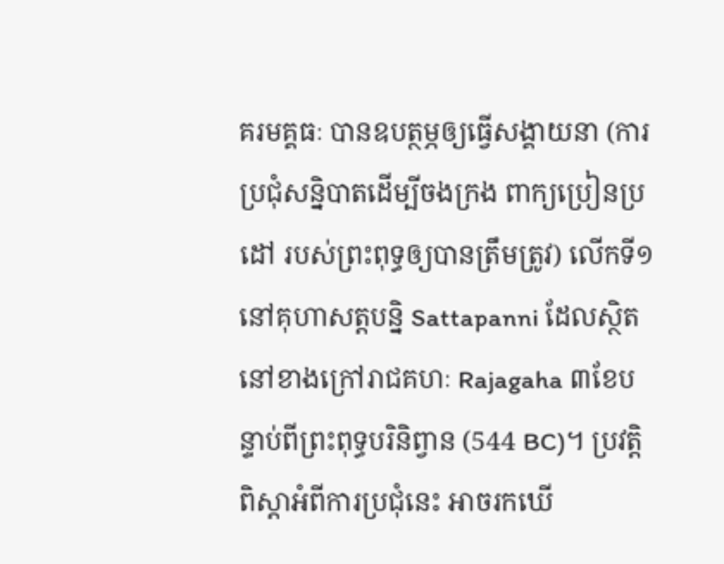គរមគ្គធៈ បានឧបត្ថម្ភឲ្យធ្វើសង្គាយនា (ការប្រជុំសន្និបាតដើម្បីចងក្រង ពាក្យប្រៀនប្រដៅ របស់ព្រះពុទ្ធឲ្យបានត្រឹមត្រូវ) លើកទី១នៅគុហាសត្តបន្និ Sattapanni ដែលស្ថិតនៅខាងក្រៅរាជគហៈ Rajagaha ៣ខែបន្ទាប់ពីព្រះពុទ្ធបរិនិព្វាន (544 BC)។ ប្រវត្តិពិស្តាអំពីការប្រជុំនេះ អាចរកឃើ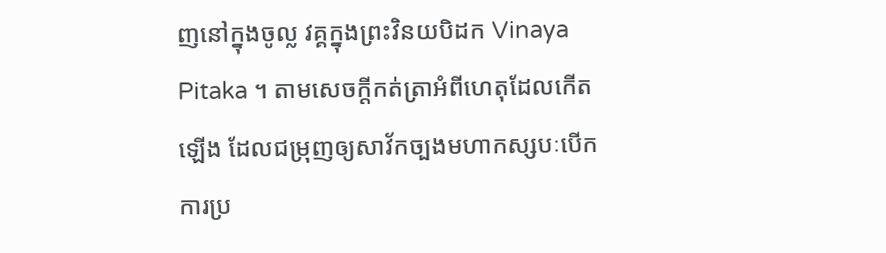ញនៅក្នុងចូល្ល វគ្គក្នុងព្រះវិនយបិដក Vinaya Pitaka ។ តាមសេចក្តីកត់ត្រាអំពីហេតុដែលកើតឡើង ដែលជម្រុញឲ្យសាវ័កច្បងមហាកស្សបៈបើកការប្រ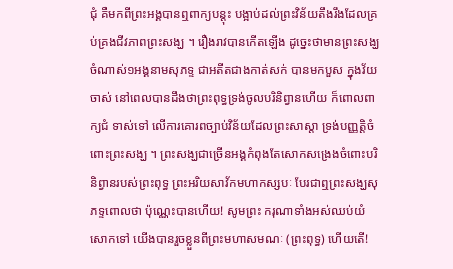ជុំ គឺមកពីព្រះអង្គបានឮពាក្យបន្តុះ បង្អាប់ដល់ព្រះវិន័យតឹងរឹងដែលគ្រប់គ្រងជីវភាពព្រះសង្ឃ ។ រឿងរាវបានកើតឡើង ដូច្នេះថាមានព្រះសង្ឃចំណាស់១អង្គនាមសុភទ្ទ ជាអតីតជាងកាត់សក់ បានមកបួស ក្នុងវ័យចាស់ នៅពេលបានដឹងថាព្រះពុទ្ធទ្រង់ចូលបរិនិព្វានហើយ ក៏ពោលពាក្យជំ ទាស់ទៅ លើការគោរពច្បាប់វិន័យដែលព្រះសាស្តា ទ្រង់បញ្ញត្តិចំពោះព្រះសង្ឃ ។ ព្រះសង្ឃជាច្រើនអង្គកំពុងតែសោកសង្រេងចំពោះបរិនិព្វានរបស់ព្រះពុទ្ធ ព្រះអរិយសាវ័កមហាកស្សបៈ បែរជាឮព្រះសង្ឃសុភទ្ទពោលថា ប៉ុណ្ណេះបានហើយ! សូមព្រះ ករុណាទាំងអស់ឈប់យំសោកទៅ យើងបានរួចខ្លួនពីព្រះមហាសមណៈ (ព្រះពុទ្ធ) ហើយតើ!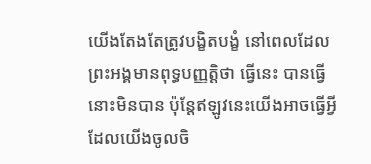យើងតែងតែត្រូវបង្ខិតបង្ខំ នៅពេលដែលព្រះអង្គមានពុទ្ធបញ្ញត្តិថា ធ្វើនេះ បានធ្វើនោះមិនបាន ប៉ុន្តែឥឡូវនេះយើងអាចធ្វើអ្វី ដែលយើងចូលចិ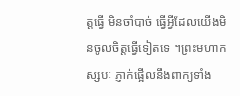ត្តធ្វើ មិនចាំបាច់ ធ្វើអ្វីដែលយើងមិនចូលចិត្តធ្វើទៀតទេ ។ព្រះមហាកស្សបៈ ភ្ញាក់ផ្អើលនឹងពាក្យទាំង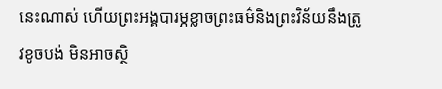នេះណាស់ ហើយព្រះអង្គបារម្ភខ្លាចព្រះធម៌និងព្រះវិន័យនឹងត្រូវខូចបង់ មិនអាចស្ថិ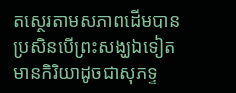តស្ថេរតាមសភាពដើមបាន ប្រសិនបើព្រះសង្ឃឯទៀត មានកិរិយាដូចជាសុភទ្ទ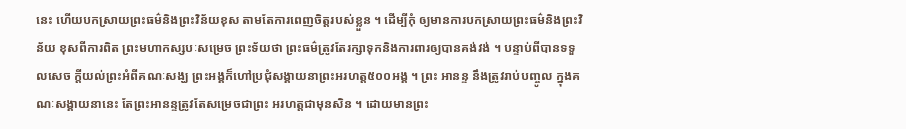នេះ ហើយបកស្រាយព្រះធម៌និងព្រះវិន័យខុស តាមតែការពេញចិត្តរបស់ខ្លួន ។ ដើម្បីកុំ ឲ្យមានការបកស្រាយព្រះធម៌និងព្រះវិន័យ ខុសពីការពិត ព្រះមហាកស្សបៈសម្រេច ព្រះទ័យថា ព្រះធម៌ត្រូវតែរក្សាទុកនិងការពារឲ្យបានគង់វង់ ។ បន្ទាប់ពីបានទទួលសេច ក្តីយល់ព្រះអំពីគណៈសង្ឃ ព្រះអង្គក៏ហៅប្រជុំសង្គាយនាព្រះអរហត្ត៥០០អង្គ ។ ព្រះ អានន្ទ នឹងត្រូវរាប់បញ្ចូល ក្នុងគណៈសង្គាយនានេះ តែព្រះអានន្ទត្រូវតែសម្រេចជាព្រះ អរហត្តជាមុនសិន ។ ដោយមានព្រះ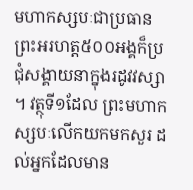មហាកស្សបៈជាប្រធាន ព្រះអរហត្ត៥០០អង្គក៏ប្រ ជុំសង្គាយនាក្នុងរដូវវស្សា ។ វត្ថុទី១ដែល ព្រះមហាកស្សបៈលើកយកមកសួរ ដល់អ្នកដែលមាន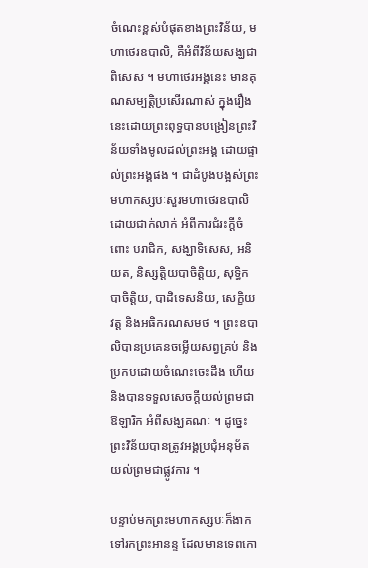ចំណេះខ្ពស់បំផុតខាងព្រះវិន័យ, មហាថេរឧបាលិ, គឺអំពីវិន័យសង្ឃជាពិសេស ។ មហាថេរអង្គនេះ មានគុណសម្បត្តិប្រសើរណាស់ ក្នុងរឿងនេះដោយព្រះពុទ្ធបានបង្រៀនព្រះវិន័យទាំងមូលដល់ព្រះអង្គ ដោយផ្ទាល់ព្រះអង្គផង ។ ជាដំបូងបង្អស់ព្រះមហាកស្សបៈសួរមហាថេរឧបាលិ ដោយជាក់លាក់ អំពីការជំរះក្តីចំពោះ បរាជិក, សង្ឃាទិសេស, អនិយត, និស្សត្តិយបាចិត្តិយ, សុទ្ធិកបាចិត្តិយ, បាដិទេសនិយ, សេក្ខិយវត្ត និងអធិករណសមថ ។ ព្រះឧបាលិបានប្រគេនចម្លើយសព្វគ្រប់ និងប្រកបដោយចំណេះចេះដឹង ហើយនិងបានទទួលសេចក្តីយល់ព្រមជាឱឡារិក អំពីសង្ឃគណៈ ។ ដូច្នេះព្រះវិន័យបានត្រូវអង្គប្រជុំអនុម័តយល់ព្រមជាផ្លូវការ ។

បន្ទាប់មកព្រះមហាកស្សបៈក៏ងាកទៅរកព្រះអានន្ទ ដែលមានទេពកោ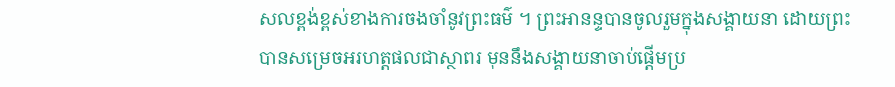សលខ្ពង់ខ្ពស់ខាងការចងចាំនូវព្រះធម៌ ។ ព្រះអានន្ទបានចូលរួមក្នុងសង្គាយនា ដោយព្រះបានសម្រេចអរហត្តផលជាស្ថាពរ មុននឹងសង្គាយនាចាប់ផ្តើមប្រ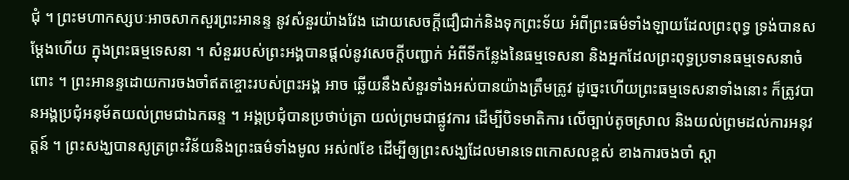ជុំ ។ ព្រះមហាកស្សបៈអាចសាកសួរព្រះអានន្ទ នូវសំនួរយ៉ាងវែង ដោយសេចក្តីជឿជាក់និងទុកព្រះទ័យ អំពីព្រះធម៌ទាំងឡាយដែលព្រះពុទ្ធ ទ្រង់បានសម្តែងហើយ ក្នុងព្រះធម្មទេសនា ។ សំនួររបស់ព្រះអង្គបានផ្តល់នូវសេចក្តីបញ្ជាក់ អំពីទីកន្លែងនៃធម្មទេសនា និងអ្នកដែលព្រះពុទ្ធប្រទានធម្មទេសនាចំពោះ ។ ព្រះអានន្ទដោយការចងចាំឥតខ្ចោះរបស់ព្រះអង្គ អាច ឆ្លើយនឹងសំនួរទាំងអស់បានយ៉ាងត្រឹមត្រូវ ដូច្នេះហើយព្រះធម្មទេសនាទាំងនោះ ក៏ត្រូវបានអង្គប្រជុំអនុម័តយល់ព្រមជាឯកឆន្ទ ។ អង្គប្រជុំបានប្រថាប់ត្រា យល់ព្រមជាផ្លូវការ ដើម្បីបិទមាតិការ លើច្បាប់តូចស្រាល និងយល់ព្រមដល់ការអនុវត្តន៍ ។ ព្រះសង្ឃបានសូត្រព្រះវិន័យនិងព្រះធម៌ទាំងមូល អស់៧ខែ ដើម្បីឲ្យព្រះសង្ឃដែលមានទេពកោសលខ្ពស់ ខាងការចងចាំ ស្តា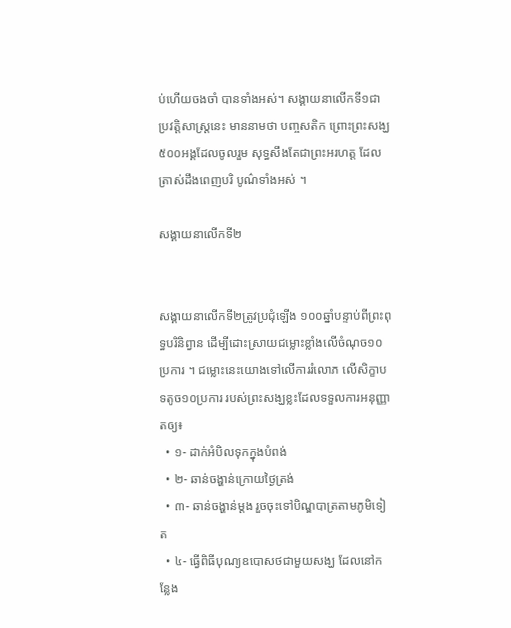ប់ហើយចងចាំ បានទាំងអស់។ សង្គាយនាលើកទី១ជាប្រវត្តិសាស្ត្រនេះ មាននាមថា បញ្ចសតិក ព្រោះព្រះសង្ឃ៥០០អង្គដែលចូលរួម សុទ្ធសឹងតែជាព្រះអរហត្ត ដែលត្រាស់ដឹងពេញបរិ បូណ៌ទាំងអស់ ។

សង្គាយនាលើកទី២


សង្គាយនាលើកទី២ត្រូវប្រជុំឡើង ១០០ឆ្នាំបន្ទាប់ពីព្រះពុទ្ធបរិនិព្វាន ដើម្បីដោះស្រាយជម្លោះខ្លាំងលើចំណុច១០ប្រការ ។ ជម្លោះនេះយោងទៅលើការរំលោភ លើសិក្ខាបទតូច១០ប្រការ របស់ព្រះសង្ឃខ្លះដែលទទួលការអនុញ្ញាតឲ្យ៖
  • ១- ដាក់អំបិលទុកក្នុងបំពង់
  • ២- ឆាន់ចង្ហាន់ក្រោយថ្ងៃត្រង់
  • ៣- ឆាន់ចង្ហាន់ម្តង រួចចុះទៅបិណ្ឌបាត្រតាមភូមិទៀត
  • ៤- ធ្វើពិធីបុណ្យឧបោសថជាមួយសង្ឃ ដែលនៅកន្លែង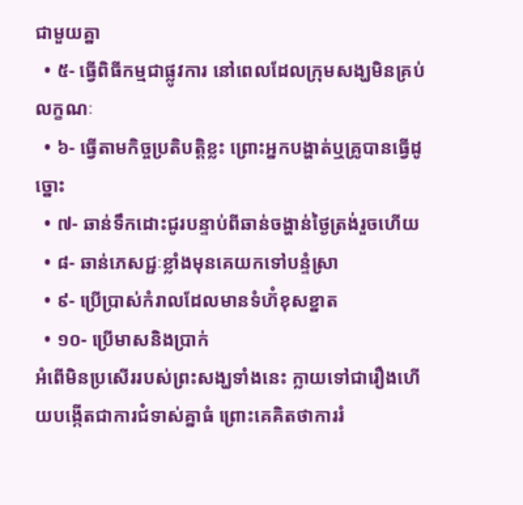ជាមួយគ្នា
  • ៥- ធ្វើពិធីកម្មជាផ្លូវការ នៅពេលដែលក្រុមសង្ឃមិនគ្រប់លក្ខណៈ
  • ៦- ធ្វើតាមកិច្ចប្រតិបត្តិខ្លះ ព្រោះអ្នកបង្ហាត់ឬគ្រូបានធ្វើដូច្នោះ
  • ៧- ឆាន់ទឹកដោះជូរបន្ទាប់ពីឆាន់ចង្ហាន់ថ្ងៃត្រង់រួចហើយ
  • ៨- ឆាន់ភេសជ្ជៈខ្លាំងមុនគេយកទៅបន្ទំស្រា
  • ៩- ប្រើប្រាស់កំរាលដែលមានទំហ៊ំខុសខ្នាត
  • ១០- ប្រើមាសនិងប្រាក់
អំពើមិនប្រសើររបស់ព្រះសង្ឃទាំងនេះ ក្លាយទៅជារឿងហើយបង្កើតជាការជំទាស់គ្នាធំ ព្រោះគេគិតថាការរំ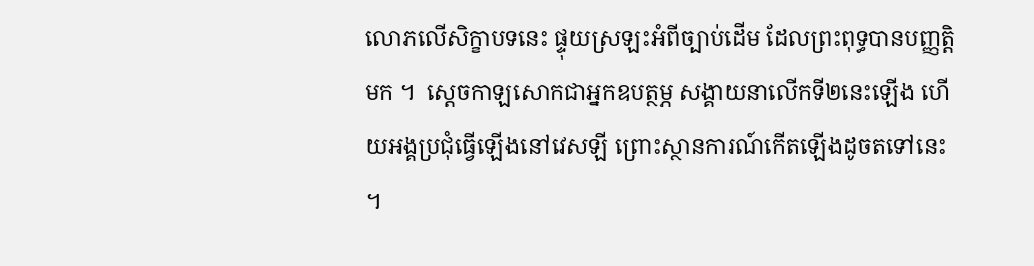លោភលើសិក្ខាបទនេះ ផ្ទុយស្រឡះអំពីច្បាប់ដើម ដែលព្រះពុទ្ធបានបញ្ញត្តិមក ។  ស្តេចកាឡសោកជាអ្នកឧបត្ថម្ភ សង្គាយនាលើកទី២នេះឡើង ហើយអង្គប្រជុំធ្វើឡើងនៅវេសឡី ព្រោះស្ថានការណ៍កើតឡើងដូចតទៅនេះ ។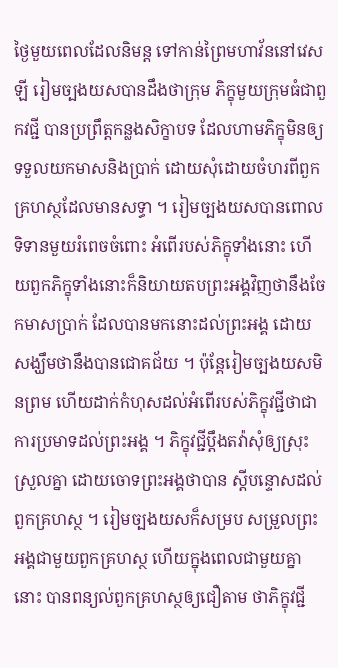ថ្ងៃមួយពេលដែលនិមន្ត ទៅកាន់ព្រៃមហាវ័ននៅវេសឡី រៀមច្បងយសបានដឹងថាក្រុម ភិក្ខុមួយក្រុមធំជាពួកវជ្ជី បានប្រព្រឹត្តកន្លងសិក្ខាបទ ដែលហាមភិក្ខុមិនឲ្យទទួលយកមាសនិងប្រាក់ ដោយសុំដោយចំហរពីពួកគ្រហស្ថដែលមានសទ្ធា ។ រៀមច្បងយសបានពោលទិទានមួយរំពេចចំពោះ អំពើរបស់ភិក្ខុទាំងនោះ ហើយពួកភិក្ខុទាំងនោះក៏និយាយតបព្រះអង្គវិញថានឹងចែកមាសប្រាក់ ដែលបានមកនោះដល់ព្រះអង្គ ដោយ សង្ឃឹមថានឹងបានជោគជ័យ ។ ប៉ុន្តែរៀមច្បងយសមិនព្រម ហើយដាក់កំហុសដល់អំពើរបស់ភិក្ខុវជ្ជីថាជាការប្រមាទដល់ព្រះអង្គ ។ ភិក្ខុវជ្ជីប្តឹងតវ៉ាសុំឲ្យស្រុះស្រួលគ្នា ដោយចោទព្រះអង្គថាបាន ស្តីបន្ទោសដល់ពួកគ្រហស្ថ ។ រៀមច្បងយសក៏សម្រប សម្រួលព្រះអង្គជាមួយពួកគ្រហស្ថ ហើយក្នុងពេលជាមួយគ្នានោះ បានពន្យល់ពួកគ្រហស្ថឲ្យជឿតាម ថាភិក្ខុវជ្ជី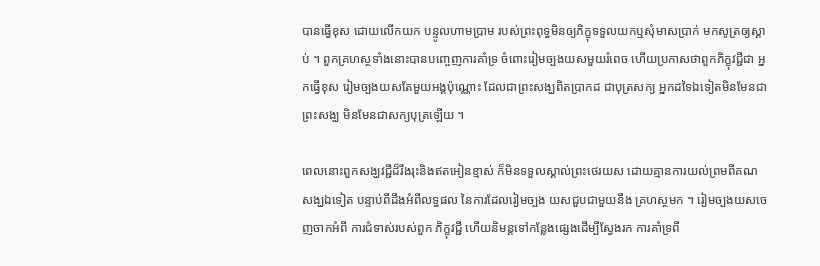បានធ្វើខុស ដោយលើកយក បន្ទូលហាមប្រាម របស់ព្រះពុទ្ធមិនឲ្យភិក្ខុទទួលយកឬសុំមាសប្រាក់ មកសូត្រឲ្យស្តាប់ ។ ពួកគ្រហស្ថទាំងនោះបានបញ្ចេញការគាំទ្រ ចំពោះរៀមច្បងយសមួយរំពេច ហើយប្រកាសថាពួកភិក្ខុវជ្ជីជា អ្នកធ្វើខុស រៀមច្បងយសតែមួយអង្គប៉ុណ្ណោះ ដែលជាព្រះសង្ឃពិតប្រាកដ ជាបុត្រសក្យ អ្នកដទៃឯទៀតមិនមែនជាព្រះសង្ឃ មិនមែនជាសក្យបុត្រឡើយ ។

ពេលនោះពួកសង្ឃវជ្ជីដ៏រឹងរុះនិងឥតអៀនខ្មាស់ ក៏មិនទទួលស្គាល់ព្រះថេរយស ដោយគ្មានការយល់ព្រមពីគណសង្ឃឯទៀត បន្ទាប់ពីដឹងអំពីលទ្ធផល នៃការដែលរៀមច្បង យសជួបជាមួយនឹង គ្រហស្ថមក ។ រៀមច្បងយសចេញចាកអំពី ការជំទាស់របស់ពួក ភិក្ខុវជ្ជី ហើយនិមន្តទៅកន្លែងផ្សេងដើម្បីស្វែងរក ការគាំទ្រពី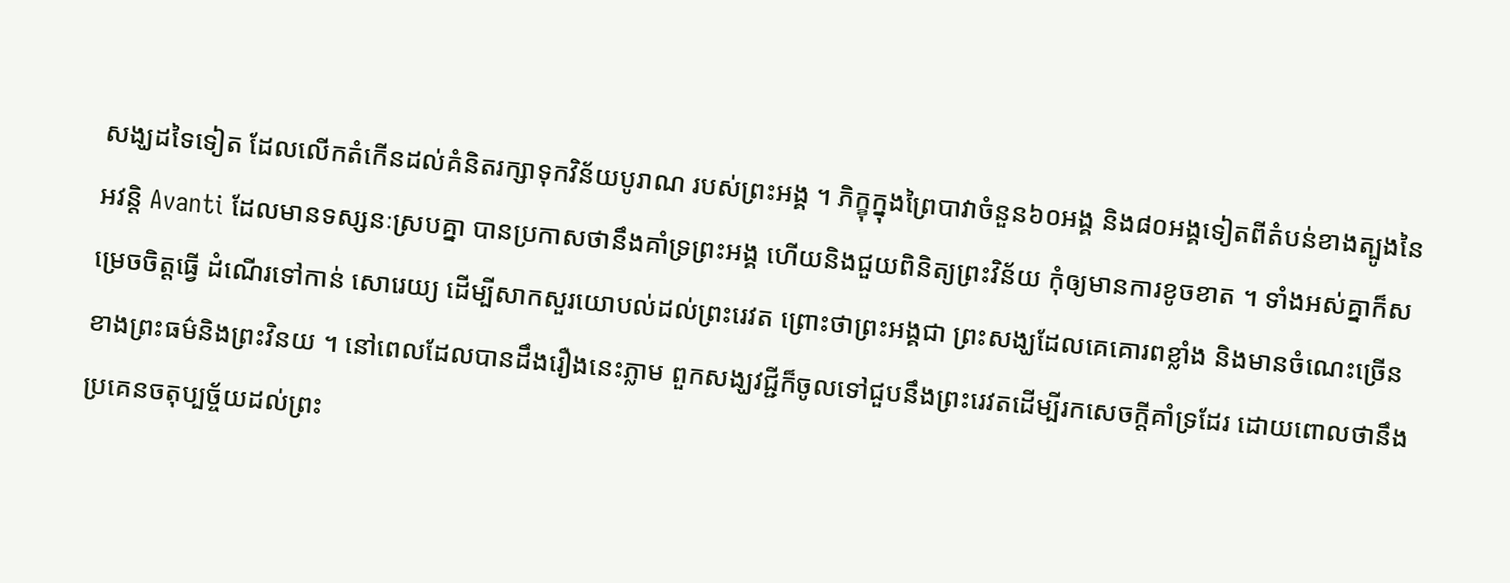សង្ឃដទៃទៀត ដែលលើកតំកើនដល់គំនិតរក្សាទុកវិន័យបូរាណ របស់ព្រះអង្គ ។ ភិក្ខុក្នុងព្រៃបាវាចំនួន៦០អង្គ និង៨០អង្គទៀតពីតំបន់ខាងត្បូងនៃអវន្តិ Avanti ដែលមានទស្សនៈស្របគ្នា បានប្រកាសថានឹងគាំទ្រព្រះអង្គ ហើយនិងជួយពិនិត្យព្រះវិន័យ កុំឲ្យមានការខូចខាត ។ ទាំងអស់គ្នាក៏សម្រេចចិត្តធ្វើ ដំណើរទៅកាន់ សោរេយ្យ ដើម្បីសាកសួរយោបល់ដល់ព្រះរេវត ព្រោះថាព្រះអង្គជា ព្រះសង្ឃដែលគេគោរពខ្លាំង និងមានចំណេះច្រើនខាងព្រះធម៌និងព្រះវិនយ ។ នៅពេលដែលបានដឹងរឿងនេះភ្លាម ពួកសង្ឃវជ្ជីក៏ចូលទៅជួបនឹងព្រះរេវតដើម្បីរកសេចក្តីគាំទ្រដែរ ដោយពោលថានឹងប្រគេនចតុប្បច្ច័យដល់ព្រះ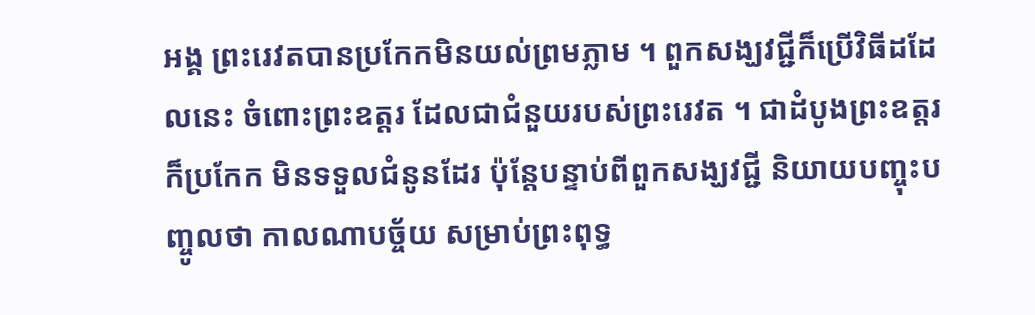អង្គ ព្រះរេវតបានប្រកែកមិនយល់ព្រមភ្លាម ។ ពួកសង្ឃវជ្ជីក៏ប្រើវិធីដដែលនេះ ចំពោះព្រះឧត្តរ ដែលជាជំនួយរបស់ព្រះរេវត ។ ជាដំបូងព្រះឧត្តរក៏ប្រកែក មិនទទួលជំនូនដែរ ប៉ុន្តែបន្ទាប់ពីពួកសង្ឃវជ្ជី និយាយបញ្ចុះបញ្ចូលថា កាលណាបច្ច័យ សម្រាប់ព្រះពុទ្ធ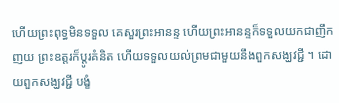ហើយព្រះពុទ្ធមិនទទួល គេសួរព្រះអានន្ទ ហើយព្រះអានន្ទក៏ទទួលយកជាញឹកញយ ព្រះឧត្តរក៏ប្តូរគំនិត ហើយទទួលយល់ព្រមជាមួយនឹងពួកសង្ឃវជ្ជី ។ ដោយពួកសង្ឃវជ្ជី បង្ខំ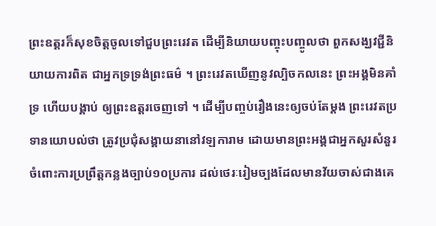ព្រះឧត្តរក៏សុខចិត្តចូលទៅជួបព្រះរេវត ដើម្បីនិយាយបញ្ចុះបញ្ចូលថា ពួកសង្ឃវជ្ជីនិយាយការពិត ជាអ្នកទ្រទ្រង់ព្រះធម៌ ។ ព្រះរេវតឃើញនូវល្បិចកលនេះ ព្រះអង្គមិនគាំទ្រ ហើយបង្គាប់ ឲ្យព្រះឧត្តរចេញទៅ ។ ដើម្បីបញ្ចប់រឿងនេះឲ្យចប់តែម្តង ព្រះរេវតប្រទានយោបល់ថា ត្រូវប្រជុំសង្គាយនានៅវឡការាម ដោយមានព្រះអង្គជាអ្នកសួរសំនួរ ចំពោះការប្រព្រឹត្តកន្លងច្បាប់១០ប្រការ ដល់ថេរៈរៀមច្បងដែលមានវ័យចាស់ជាងគេ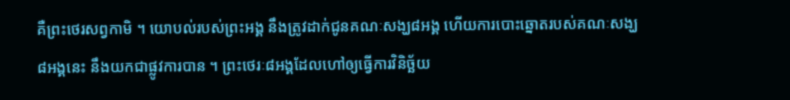គឺព្រះថេរសព្វកាមិ ។ យោបល់របស់ព្រះអង្គ នឹងត្រូវដាក់ជូនគណៈសង្ឃ៨អង្គ ហើយការបោះឆ្នោតរបស់គណៈសង្ឃ៨អង្គនេះ នឹងយកជាផ្លូវការបាន ។ ព្រះថេរៈ៨អង្គដែលហៅឲ្យធ្វើការវិនិច្ឆ័យ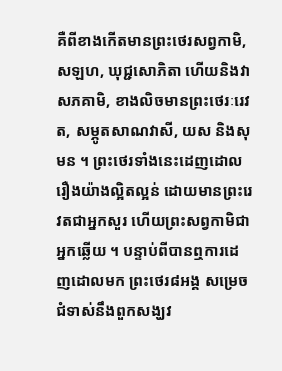គឺពីខាងកើតមានព្រះថេរសព្វកាមិ, សឡហ, ឃុជ្ជសោភិតា ហើយនិងវាសភគាមិ, ខាងលិចមានព្រះថេរៈរេវត, សម្ភូតសាណវាសី, យស និងសុមន ។ ព្រះថេរទាំងនេះដេញដោលរឿងយ៉ាងល្អិតល្អន់ ដោយមានព្រះរេវតជាអ្នកសួរ ហើយព្រះសព្វកាមិជាអ្នកឆ្លើយ ។ បន្ទាប់ពីបានឮការដេញដោលមក ព្រះថេរ៨អង្គ សម្រេចជំទាស់នឹងពួកសង្ឃវ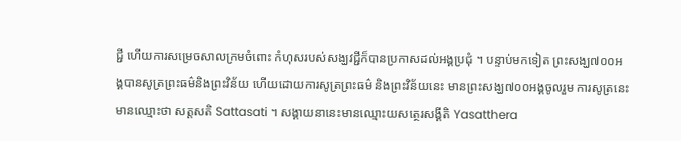ជ្ជី ហើយការសម្រេចសាលក្រមចំពោះ កំហុសរបស់សង្ឃវជ្ជីក៏បានប្រកាសដល់អង្គប្រជុំ ។ បន្ទាប់មកទៀត ព្រះសង្ឃ៧០០អង្គបានសូត្រព្រះធម៌និងព្រះវិន័យ ហើយដោយការសូត្រព្រះធម៌ និងព្រះវិន័យនេះ មានព្រះសង្ឃ៧០០អង្គចូលរួម ការសូត្រនេះមានឈ្មោះថា សត្តសតិ Sattasati ។ សង្គាយនានេះមានឈ្មោះយសត្ថេរសង្គីតិ Yasatthera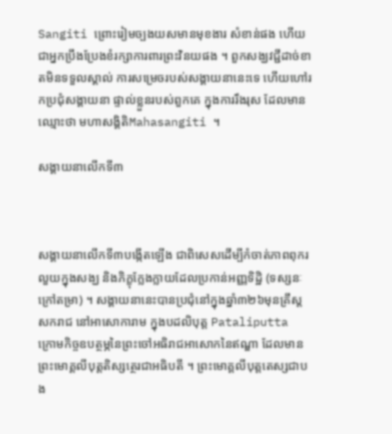Sangiti ព្រោះរៀមច្បងយសមានមុខងារ សំខាន់ផង ហើយជាអ្នកប្រឹងប្រែងខំរក្សាការពារព្រះវិនយផង ។ ពួកសង្ឃវជ្ជីដាច់ខាតមិនទទួលស្គាល់ ការសម្រេចរបស់សង្គាយនានេះទេ ហើយហៅរកប្រជុំសង្គាយនា ផ្ទាល់ខ្លួនរបស់ពួកគេ ក្នុងការរឹងរុស ដែលមានឈ្មោះថា មហាសង្គិតិMahasangiti ។

សង្គាយនាលើកទី៣



សង្គាយនាលើកទី៣បង្កើតឡើង ជាពិសេសដើម្បីកំចាត់ភាពពុករលួយក្នុងសង្ឃ និងភិក្ខុក្លែងក្លាយដែលប្រកាន់អញ្ញទិដ្ឋិ (ទស្សនៈក្រៅតម្រា) ។ សង្គាយនានេះបានប្រជុំនៅក្នុងឆ្នាំ៣២៦មុនគ្រឹស្តសករាជ នៅអាសោការាម ក្នុងបដលិបុត្ត Pataliputta ក្រោមកិច្ចឧបត្ថម្ភនៃព្រះចៅអធិរាជអាសោកនៃឥណ្ឌា ដែលមានព្រះមោគ្គលីបុត្តតិស្សត្ថេរជាអធិបតី ។ ព្រះមោគ្គលីបុត្តតេស្សជាបង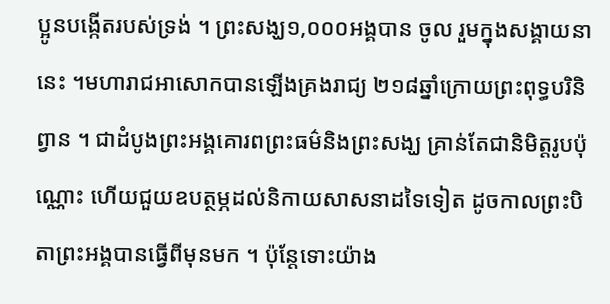ប្អូនបង្កើតរបស់ទ្រង់ ។ ព្រះសង្ឃ១,០០០អង្គបាន ចូល រួមក្នុងសង្គាយនានេះ ។មហារាជអាសោកបានឡើងគ្រងរាជ្យ ២១៨ឆ្នាំក្រោយព្រះពុទ្ធបរិនិព្វាន ។ ជាដំបូងព្រះអង្គគោរពព្រះធម៌និងព្រះសង្ឃ គ្រាន់តែជានិមិត្តរូបប៉ុណ្ណោះ ហើយជួយឧបត្ថម្ភដល់និកាយសាសនាដទៃទៀត ដូចកាលព្រះបិតាព្រះអង្គបានធ្វើពីមុនមក ។ ប៉ុន្តែទោះយ៉ាង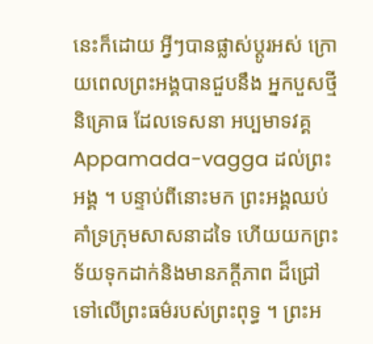នេះក៏ដោយ អ្វីៗបានផ្លាស់ប្តូរអស់ ក្រោយពេលព្រះអង្គបានជួបនឹង អ្នកបួសថ្មីនិគ្រោធ ដែលទេសនា អប្បមាទវគ្គ Appamada-vagga ដល់ព្រះអង្គ ។ បន្ទាប់ពីនោះមក ព្រះអង្គឈប់គាំទ្រក្រុមសាសនាដទៃ ហើយយកព្រះទ័យទុកដាក់និងមានភក្តីភាព ដ៏ជ្រៅទៅលើព្រះធម៌របស់ព្រះពុទ្ធ ។ ព្រះអ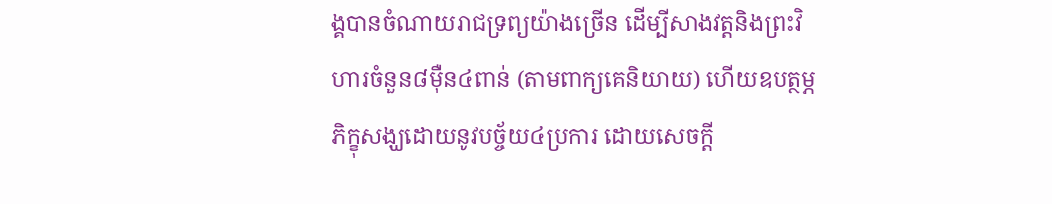ង្គបានចំណាយរាជទ្រព្យយ៉ាងច្រើន ដើម្បីសាងវត្តនិងព្រះវិហារចំនួន៨ម៉ឺន៤ពាន់ (តាមពាក្យគេនិយាយ) ហើយឧបត្ថម្ភភិក្ខុសង្ឃដោយនូវបច្ច័យ៤ប្រការ ដោយសេចក្តី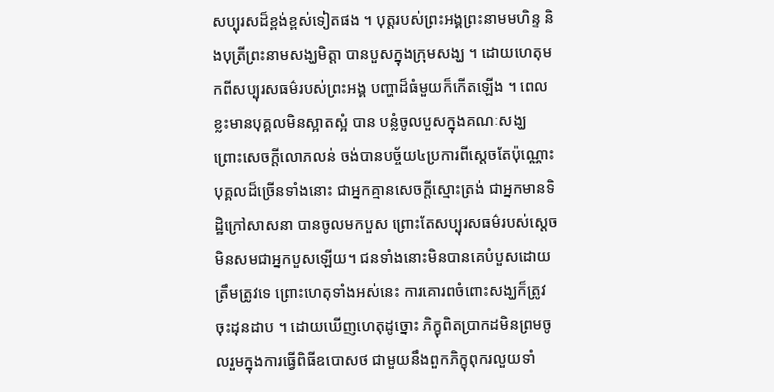សប្បុរសដ៏ខ្ពង់ខ្ពស់ទៀតផង ។ បុត្តរបស់ព្រះអង្គព្រះនាមមហិន្ទ និងបុត្រីព្រះនាមសង្ឃមិត្តា បានបួសក្នុងក្រុមសង្ឃ ។ ដោយហេតុមកពីសប្បុរសធម៌របស់ព្រះអង្គ បញ្ហាដ៏ធំមួយក៏កើតឡើង ។ ពេលខ្លះមានបុគ្គលមិនស្អាតស្អំ បាន បន្លំចូលបួសក្នុងគណៈសង្ឃ ព្រោះសេចក្តីលោភលន់ ចង់បានបច្ច័យ៤ប្រការពីស្តេចតែប៉ុណ្ណោះ បុគ្គលដ៏ច្រើនទាំងនោះ ជាអ្នកគ្មានសេចក្តីស្មោះត្រង់ ជាអ្នកមានទិដ្ឋិក្រៅសាសនា បានចូលមកបួស ព្រោះតែសប្បុរសធម៌របស់ស្តេច មិនសមជាអ្នកបួសឡើយ។ ជនទាំងនោះមិនបានគេបំបួសដោយត្រឹមត្រូវទេ ព្រោះហេតុទាំងអស់នេះ ការគោរពចំពោះសង្ឃក៏ត្រូវចុះដុនដាប ។ ដោយឃើញហេតុដូច្នោះ ភិក្ខុពិតប្រាកដមិនព្រមចូលរួមក្នុងការធ្វើពិធីឧបោសថ ជាមួយនឹងពួកភិក្ខុពុករលួយទាំ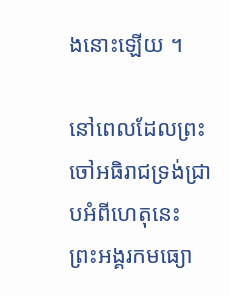ងនោះឡើយ ។

នៅពេលដែលព្រះចៅអធិរាជទ្រង់ជ្រាបអំពីហេតុនេះ ព្រះអង្គរកមធ្យោ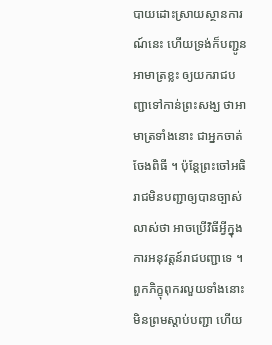បាយដោះស្រាយស្ថានការណ៍នេះ ហើយទ្រង់ក៏បញ្ជូនអាមាត្រខ្លះ ឲ្យយករាជបញ្ជាទៅកាន់ព្រះសង្ឃ ថាអាមាត្រទាំងនោះ ជាអ្នកចាត់ចែងពិធី ។ ប៉ុន្តែព្រះចៅអធិរាជមិនបញ្ជាឲ្យបានច្បាស់លាស់ថា អាចប្រើវិធីអ្វីក្នុងការអនុវត្តន៍រាជបញ្ជាទេ ។ ពួកភិក្ខុពុករលួយទាំងនោះមិនព្រមស្តាប់បញ្ជា ហើយ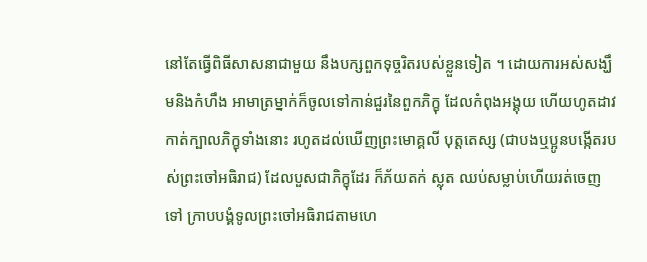នៅតែធ្វើពិធីសាសនាជាមួយ នឹងបក្សពួកទុច្ចរិតរបស់ខ្លួនទៀត ។ ដោយការអស់សង្ឃឹមនិងកំហឹង អាមាត្រម្នាក់ក៏ចូលទៅកាន់ជួរនៃពួកភិក្ខុ ដែលកំពុងអង្គុយ ហើយហូតដាវកាត់ក្បាលភិក្ខុទាំងនោះ រហូតដល់ឃើញព្រះមោគ្គលី បុត្តតេស្ស (ជាបងឬប្អូនបង្កើតរបស់ព្រះចៅអធិរាជ) ដែលបួសជាភិក្ខុដែរ ក៏ភ័យតក់ ស្លុត ឈប់សម្លាប់ហើយរត់ចេញទៅ ក្រាបបង្គំទូលព្រះចៅអធិរាជតាមហេ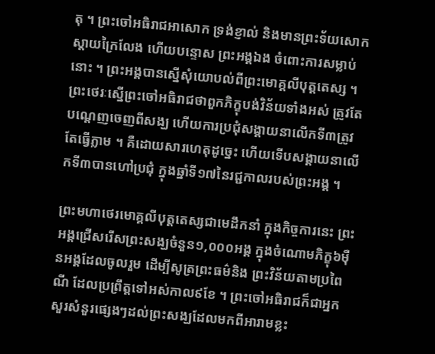តុ ។ ព្រះចៅអធិរាជអាសោក ទ្រង់ខ្ញាល់ និងមានព្រះទ័យសោកស្តាយក្រៃលែង ហើយបន្ទោស ព្រះអង្គឯង ចំពោះការសម្លាប់នោះ ។ ព្រះអង្គបានស្នើសុំយោបល់ពីព្រះមោគ្គលីបុត្តតេស្ស ។ ព្រះថេរៈស្នើព្រះចៅអធិរាជថាពួកភិក្ខុបង់វិន័យទាំងអស់ ត្រូវតែបណ្តេញចេញពីសង្ឃ ហើយការប្រជុំសង្គាយនាលើកទី៣ត្រូវតែធ្វើភ្លាម ។ គឺដោយសារហេតុដូច្នេះ ហើយទើបសង្គាយនាលើកទី៣បានហៅប្រជុំ ក្នុងឆ្នាំទី១៧នៃរជ្ជកាលរបស់ព្រះអង្គ ។

ព្រះមហាថេរមោគ្គលីបុត្តតេស្សជាមេដឹកនាំ ក្នុងកិច្ចការនេះ ព្រះអង្គជ្រើសរើសព្រះសង្ឃចំនួន១,០០០អង្គ ក្នុងចំណោមភិក្ខុ៦ម៉ឺនអង្គដែលចូលរួម ដើម្បីសូត្រព្រះធម៌និង ព្រះវិន័យតាមប្រពៃណី ដែលប្រព្រឹត្តទៅអស់កាល៩ខែ ។ ព្រះចៅអធិរាជក៏ជាអ្នកសួរសំនួរផ្សេងៗដល់ព្រះសង្ឃដែលមកពីអារាមខ្លះ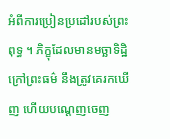អំពីការប្រៀនប្រដៅរបស់ព្រះពុទ្ធ ។ ភិក្ខុដែលមានមច្ឆាទិដ្ឋិក្រៅព្រះធម៌ នឹងត្រូវគេរកឃើញ ហើយបណ្តេញចេញ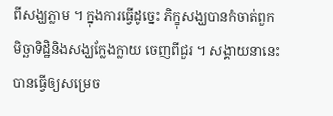ពីសង្ឃភ្លាម ។ ក្នុងការធ្វើដូច្នេះ ភិក្ខុសង្ឃបានកំចាត់ពួកមិច្ឆាទិដ្ឋិនិងសង្ឃក្លែងក្លាយ ចេញពីជួរ ។ សង្គាយនានេះបានធ្វើឲ្យសម្រេច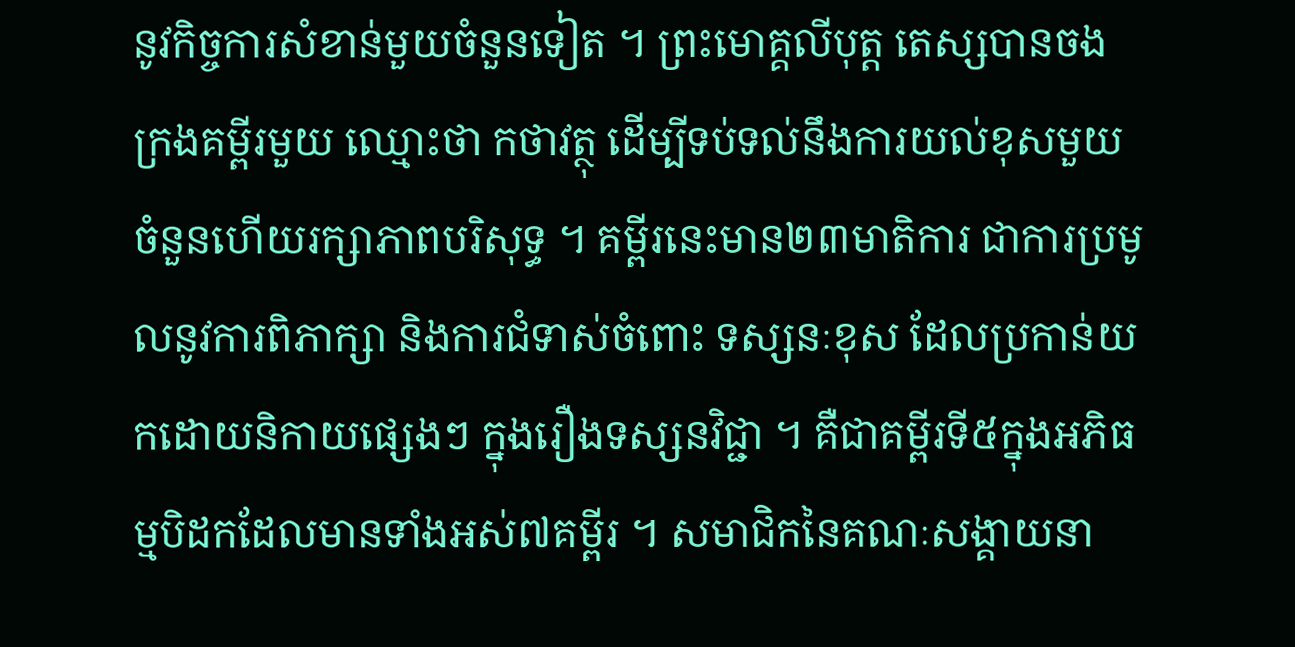នូវកិច្ចការសំខាន់មួយចំនួនទៀត ។ ព្រះមោគ្គលីបុត្ត តេស្សបានចងក្រងគម្ពីរមួយ ឈ្មោះថា កថាវត្ថុ ដើម្បីទប់ទល់នឹងការយល់ខុសមួយ ចំនួនហើយរក្សាភាពបរិសុទ្ធ ។ គម្ពីរនេះមាន២៣មាតិការ ជាការប្រមូលនូវការពិភាក្សា និងការជំទាស់ចំពោះ ទស្សនៈខុស ដែលប្រកាន់យកដោយនិកាយផ្សេងៗ ក្នុងរឿងទស្សនវិជ្ជា ។ គឺជាគម្ពីរទី៥ក្នុងអភិធម្មបិដកដែលមានទាំងអស់៧គម្ពីរ ។ សមាជិកនៃគណៈសង្គាយនា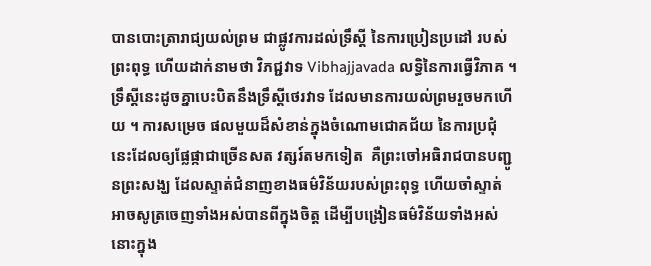បានបោះត្រារាជ្យយល់ព្រម ជាផ្លូវការដល់ទ្រឹស្តី នៃការប្រៀនប្រដៅ របស់ព្រះពុទ្ធ ហើយដាក់នាមថា វិភជ្ជវាទ Vibhajjavada លទ្ធិនៃការធ្វើវិភាគ ។ ទ្រឹស្តីនេះដូចគ្នាបេះបិតនឹងទ្រឹស្តីថេរវាទ ដែលមានការយល់ព្រមរួចមកហើយ ។ ការសម្រេច ផលមួយដ៏សំខាន់ក្នុងចំណោមជោគជ័យ នៃការប្រជុំនេះដែលឲ្យផ្លែផ្កាជាច្រើនសត វត្សរ៍តមកទៀត  គឺព្រះចៅអធិរាជបានបញ្ជូនព្រះសង្ឃ ដែលស្ទាត់ជំនាញខាងធម៌វិន័យរបស់ព្រះពុទ្ធ ហើយចាំស្ទាត់ អាចសូត្រចេញទាំងអស់បានពីក្នុងចិត្ត ដើម្បីបង្រៀនធម៌វិន័យទាំងអស់នោះក្នុង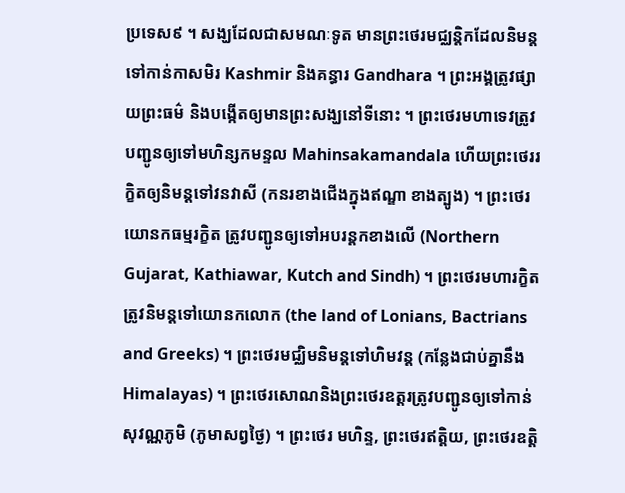ប្រទេស៩ ។ សង្ឃដែលជាសមណៈទូត មានព្រះថេរមជ្ឈន្តិកដែលនិមន្តទៅកាន់កាសមិរ Kashmir និងគន្ធារ Gandhara ។ ព្រះអង្គត្រូវផ្សាយព្រះធម៌ និងបង្កើតឲ្យមានព្រះសង្ឃនៅទីនោះ ។ ព្រះថេរមហាទេវត្រូវបញ្ជូនឲ្យទៅមហិន្សកមន្ទល Mahinsakamandala ហើយព្រះថេររក្ខិតឲ្យនិមន្តទៅវនវាសី (កនរខាងជើងក្នុងឥណ្ឌា ខាងត្បូង) ។ ព្រះថេរយោនកធម្មរក្ខិត ត្រូវបញ្ជូនឲ្យទៅអបរន្តកខាងលើ (Northern Gujarat, Kathiawar, Kutch and Sindh) ។ ព្រះថេរមហារក្ខិតត្រូវនិមន្តទៅយោនកលោក (the land of Lonians, Bactrians and Greeks) ។ ព្រះថេរមជ្ឈិមនិមន្តទៅហិមវន្ត (កន្លែងជាប់គ្នានឹងHimalayas) ។ ព្រះថេរសោណនិងព្រះថេរឧត្តរត្រូវបញ្ជូនឲ្យទៅកាន់សុវណ្ណភូមិ (ភូមាសព្វថ្ងៃ) ។ ព្រះថេរ មហិន្ទ, ព្រះថេរឥត្តិយ, ព្រះថេរឧត្តិ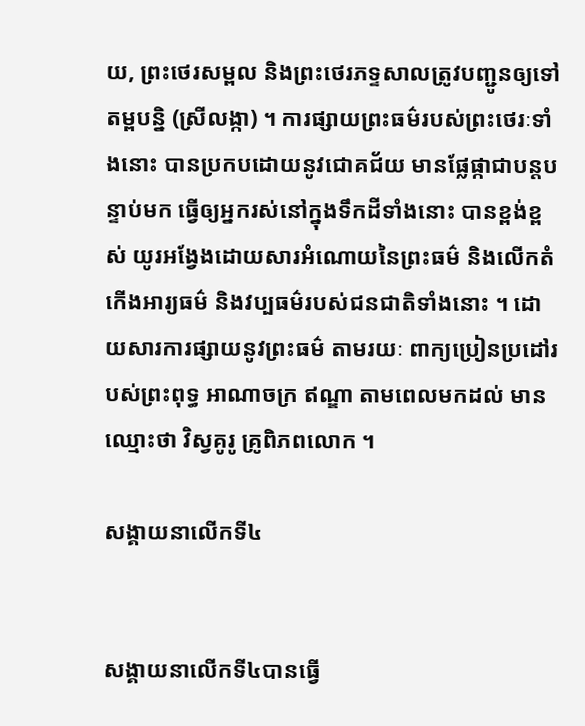យ, ព្រះថេរសម្ពល និងព្រះថេរភទ្ទសាលត្រូវបញ្ជូនឲ្យទៅតម្ពបន្និ (ស្រីលង្កា) ។ ការផ្សាយព្រះធម៌របស់ព្រះថេរៈទាំងនោះ បានប្រកបដោយនូវជោគជ័យ មានផ្លែផ្កាជាបន្តបន្ទាប់មក ធ្វើឲ្យអ្នករស់នៅក្នុងទឹកដីទាំងនោះ បានខ្ពង់ខ្ពស់ យូរអង្វែងដោយសារអំណោយនៃព្រះធម៌ និងលើកតំកើងអារ្យធម៌ និងវប្បធម៌របស់ជនជាតិទាំងនោះ ។ ដោយសារការផ្សាយនូវព្រះធម៌ តាមរយៈ ពាក្យប្រៀនប្រដៅរបស់ព្រះពុទ្ធ អាណាចក្រ ឥណ្ឌា តាមពេលមកដល់ មានឈ្មោះថា វិស្វគូរូ គ្រូពិភពលោក ។

សង្គាយនាលើកទី៤


សង្គាយនាលើកទី៤បានធ្វើ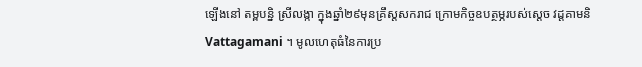ឡើងនៅ តម្ពបន្និ ស្រីលង្កា ក្នុងឆ្នាំ២៩មុនគ្រឹស្តសករាជ ក្រោមកិច្ចឧបត្ថម្ភរបស់ស្តេច វដ្តគាមនិ Vattagamani ។ មូលហេតុធំនៃការប្រ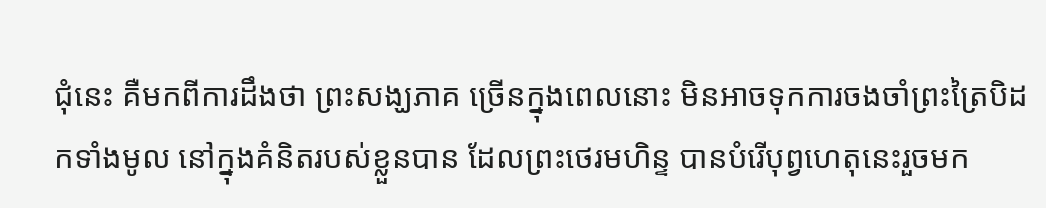ជុំនេះ គឺមកពីការដឹងថា ព្រះសង្ឃភាគ ច្រើនក្នុងពេលនោះ មិនអាចទុកការចងចាំព្រះត្រៃបិដកទាំងមូល នៅក្នុងគំនិតរបស់ខ្លួនបាន ដែលព្រះថេរមហិន្ទ បានបំរើបុព្វហេតុនេះរួចមក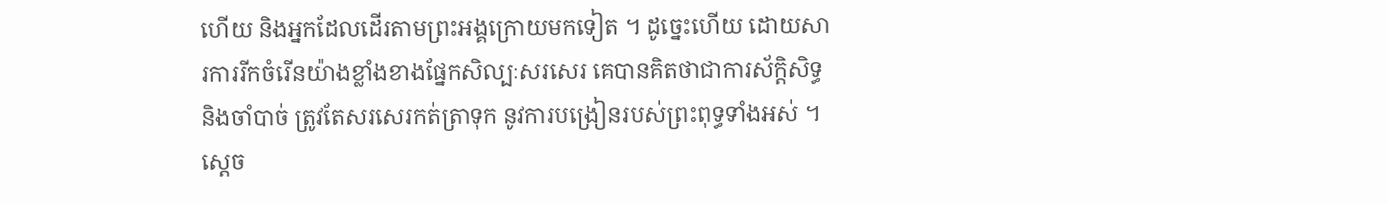ហើយ និងអ្នកដែលដើរតាមព្រះអង្គក្រោយមកទៀត ។ ដូច្នេះហើយ ដោយសារការរីកចំរើនយ៉ាងខ្លាំងខាងផ្នែកសិល្បៈសរសេរ គេបានគិតថាជាការស័ក្តិសិទ្ធនិងចាំបាច់ ត្រូវតែសរសេរកត់ត្រាទុក នូវការបង្រៀនរបស់ព្រះពុទ្ធទាំងអស់ ។ ស្តេច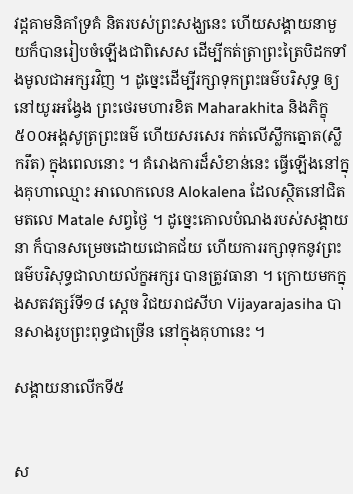វដ្តគាមនិគាំទ្រគំ និតរបស់ព្រះសង្ឃនេះ ហើយសង្គាយនាមួយក៏បានរៀបចំឡើងជាពិសេស ដើម្បីកត់ត្រាព្រះត្រៃបិដកទាំងមូលជាអក្សរវិញ ។ ដូច្នេះដើម្បីរក្សាទុកព្រះធម៌បរិសុទ្ធ ឲ្យនៅយូរអង្វែង ព្រះថេរមហារខិត Maharakhita និងភិក្ខុ៥០០អង្គសូត្រព្រះធម៌ ហើយសរសេរ កត់លើស្លឹកត្នោត(ស្លឹករឹត) ក្នុងពេលនោះ ។ គំរោងការដ៏សំខាន់នេះ ធ្វើឡើងនៅក្នុងគុហាឈ្មោះ អាលោកលេន Alokalena ដែលស្ថិតនៅជិត មតលេ Matale សព្វថ្ងៃ ។ ដូច្នេះគោលបំណងរបស់សង្គាយនា ក៏បានសម្រេចដោយជោគជ័យ ហើយការរក្សាទុកនូវព្រះធម៌បរិសុទ្ធជាលាយល័ក្ខអក្សរ បានត្រូវធានា ។ ក្រោយមកក្នុងសតវត្សរ៍ទី១៨ ស្តេច វិជយរាជសីហ Vijayarajasiha បានសាងរូបព្រះពុទ្ធជាច្រើន នៅក្នុងគុហានេះ ។

សង្គាយនាលើកទី៥


ស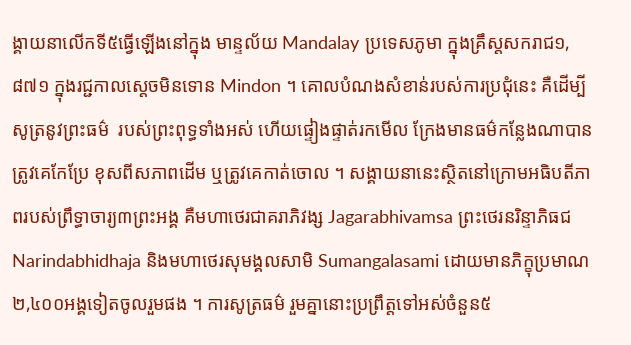ង្គាយនាលើកទី៥ធ្វើឡើងនៅក្នុង មាន្ទល័យ Mandalay ប្រទេសភូមា ក្នុងគ្រឹស្តសករាជ១,៨៧១ ក្នុងរជ្ជកាលស្តេចមិនទោន Mindon ។ គោលបំណងសំខាន់របស់ការប្រជុំនេះ គឺដើម្បីសូត្រនូវព្រះធម៌  របស់ព្រះពុទ្ធទាំងអស់ ហើយផ្ទៀងផ្ទាត់រកមើល ក្រែងមានធម៌កន្លែងណាបានត្រូវគេកែប្រែ ខុសពីសភាពដើម ឬត្រូវគេកាត់ចោល ។ សង្គាយនានេះស្ថិតនៅក្រោមអធិបតីភាពរបស់ព្រឹទ្ធាចារ្យ៣ព្រះអង្គ គឺមហាថេរជាគរាភិវង្ស Jagarabhivamsa ព្រះថេរនរិន្ទាភិធជ Narindabhidhaja និងមហាថេរសុមង្គលសាមិ Sumangalasami ដោយមានភិក្ខុប្រមាណ២,៤០០អង្គទៀតចូលរួមផង ។ ការសូត្រធម៌ រួមគ្នានោះប្រព្រឹត្តទៅអស់ចំនួន៥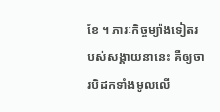ខែ ។ ភារៈកិច្ចម្យ៉ាងទៀតរបស់សង្គាយនានេះ គឺឲ្យចារបិដកទាំងមូលលើ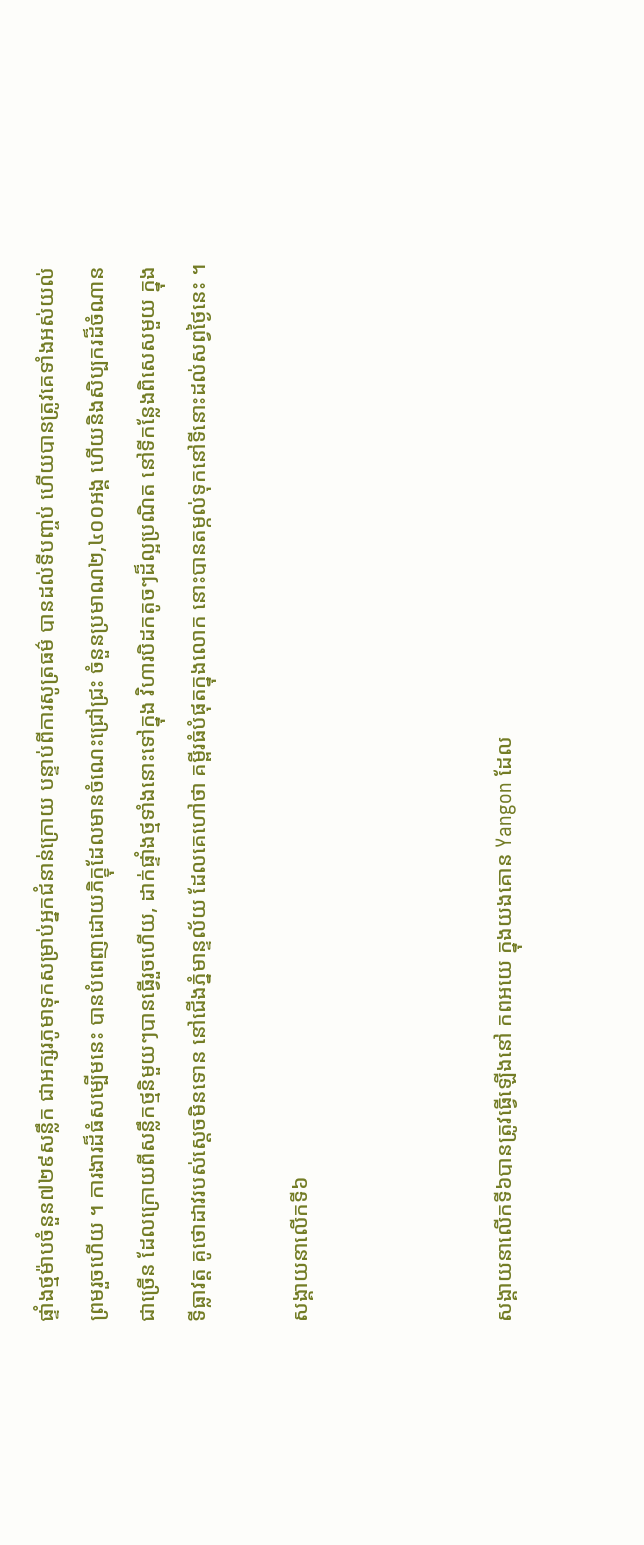ផ្ទាំងថ្មម៉ាបចំនួន៧២៩សន្លឹក ជាអក្សរភូមាទុកសម្រាប់អ្នកជំនាន់ក្រោយ បន្ទាប់ពីការសូត្រធម៌ បានដល់ទីបញ្ចប់ ហើយបានត្រូវគេទាំងអស់យល់ព្រមរួចហើយ ។ ការងារដ៏ធំសម្បើមនេះ បានបំពេញដោយភិក្ខុដែលមានចំណេះជ្រៅជ្រះ ចំនួនប្រមាណ២,៤០០អង្គ ហើយនិងសិប្បករដ៏ចំណានជាច្រើន ដែលក្រោយពីសន្លឹកថ្មនិមួយៗបានធ្វើរួចហើយ, ដាក់ផ្ទាំងថ្មទាំងនោះទៅក្នុង វិហារបិដកតូចៗដ៏ល្អប្រណិត នៅទីកន្លែងពិសេសមួយ ក្នុងទីធ្លាវត្ត គូថោដាវរបស់ស្តេចមិនទោន នៅជើងភ្នំមាន្ទល័យ ដែលគេហៅថា គម្ពីរធំបំផុតក្នុងលោក នោះបានតម្កល់ទុកនៅទីនោះដល់សព្វថ្ងៃនេះ ។

សង្គាយនាលើកទី៦



សង្គាយនាលើកទី៦បានត្រូវធ្វើឡើងនៅ កពអយេ ក្នុងយងគោន Yangon ដែល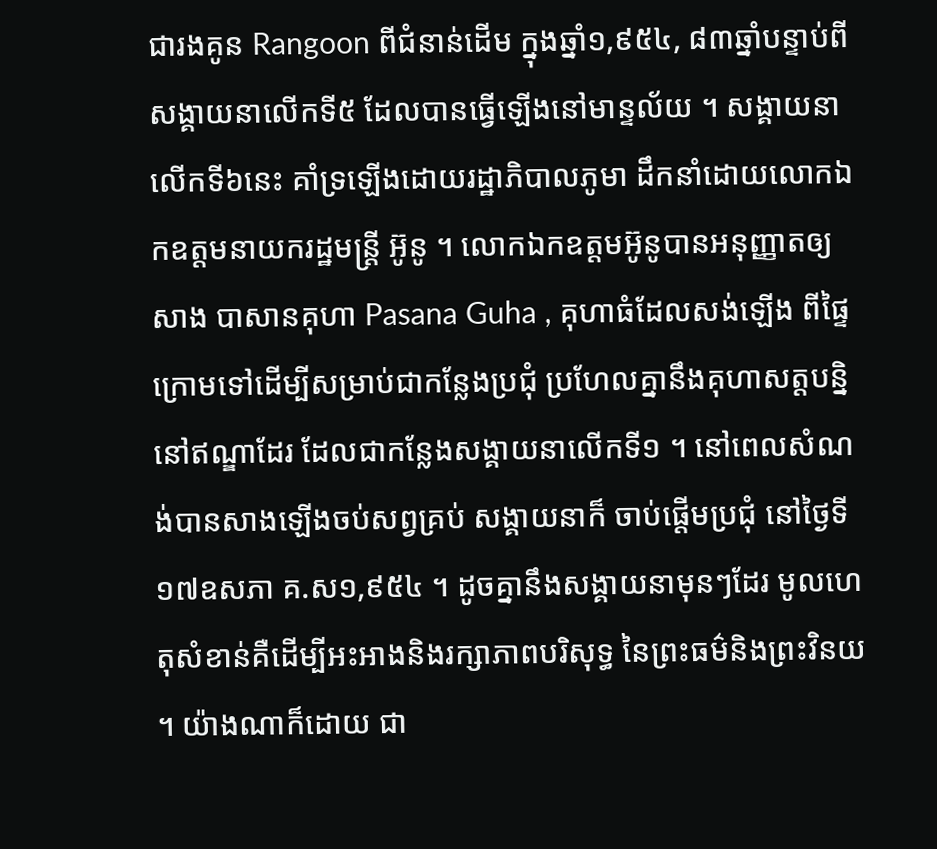ជារងគូន Rangoon ពីជំនាន់ដើម ក្នុងឆ្នាំ១,៩៥៤, ៨៣ឆ្នាំបន្ទាប់ពីសង្គាយនាលើកទី៥ ដែលបានធ្វើឡើងនៅមាន្ទល័យ ។ សង្គាយនាលើកទី៦នេះ គាំទ្រឡើងដោយរដ្ឋាភិបាលភូមា ដឹកនាំដោយលោកឯកឧត្តមនាយករដ្ឋមន្រ្តី អ៊ូនូ ។ លោកឯកឧត្តមអ៊ូនូបានអនុញ្ញាតឲ្យសាង បាសានគុហា Pasana Guha , គុហាធំដែលសង់ឡើង ពីផ្ទៃក្រោមទៅដើម្បីសម្រាប់ជាកន្លែងប្រជុំ ប្រហែលគ្នានឹងគុហាសត្តបន្និនៅឥណ្ឌាដែរ ដែលជាកន្លែងសង្គាយនាលើកទី១ ។ នៅពេលសំណង់បានសាងឡើងចប់សព្វគ្រប់ សង្គាយនាក៏ ចាប់ផ្តើមប្រជុំ នៅថ្ងៃទី១៧ឧសភា គ.ស១,៩៥៤ ។ ដូចគ្នានឹងសង្គាយនាមុនៗដែរ មូលហេតុសំខាន់គឺដើម្បីអះអាងនិងរក្សាភាពបរិសុទ្ធ នៃព្រះធម៌និងព្រះវិនយ ។ យ៉ាងណាក៏ដោយ ជា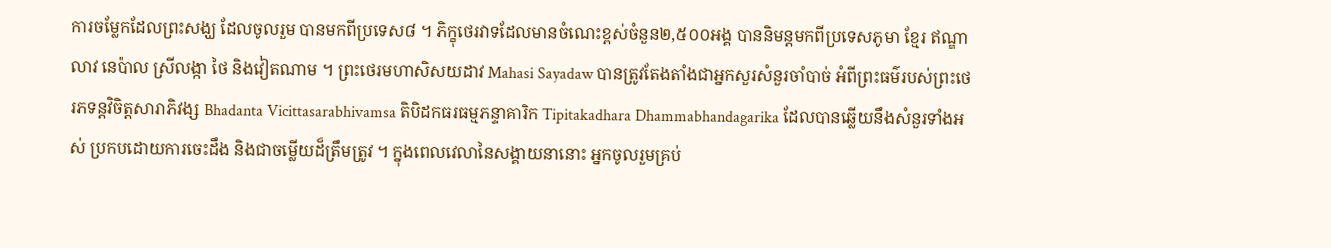ការចម្លែកដែលព្រះសង្ឃ ដែលចូលរួម បានមកពីប្រទេស៨ ។ ភិក្ខុថេរវាទដែលមានចំណេះខ្ពស់ចំនួន២,៥០០អង្គ បាននិមន្តមកពីប្រទេសភូមា ខ្មែរ ឥណ្ឌា លាវ នេប៉ាល ស្រីលង្កា ថៃ និងវៀតណាម ។ ព្រះថេរមហាសិសយដាវ Mahasi Sayadaw បានត្រូវតែងតាំងជាអ្នកសួរសំនួរចាំបាច់ អំពីព្រះធម៌របស់ព្រះថេរភទន្តវិចិត្តសារាភិវង្ស Bhadanta Vicittasarabhivamsa តិបិដកធរធម្មភន្ទាគារិក Tipitakadhara Dhammabhandagarika ដែលបានឆ្លើយនឹងសំនួរទាំងអស់ ប្រកបដោយការចេះដឹង និងជាចម្លើយដ៏ត្រឹមត្រូវ ។ ក្នុងពេលវេលានៃសង្គាយនានោះ អ្នកចូលរួមគ្រប់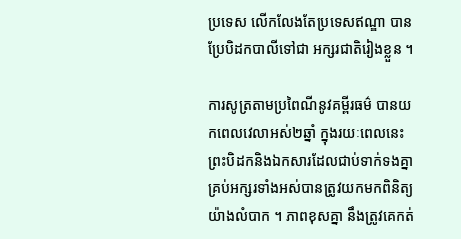ប្រទេស លើកលែងតែប្រទេសឥណ្ឌា បានប្រែបិដកបាលីទៅជា អក្សរជាតិរៀងខ្លួន ។

ការសូត្រតាមប្រពៃណីនូវគម្ពីរធម៌ បានយកពេលវេលាអស់២ឆ្នាំ ក្នុងរយៈពេលនេះ ព្រះបិដកនិងឯកសារដែលជាប់ទាក់ទងគ្នា គ្រប់អក្សរទាំងអស់បានត្រូវយកមកពិនិត្យយ៉ាងលំបាក ។ ភាពខុសគ្នា នឹងត្រូវគេកត់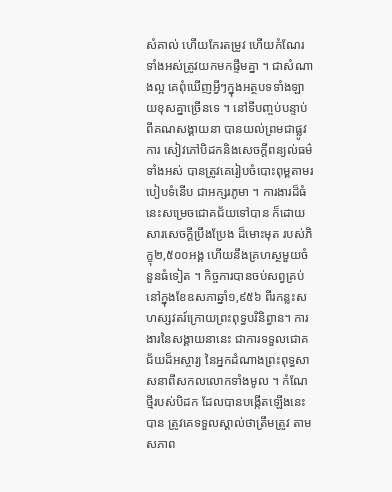សំគាល់ ហើយកែរតម្រូវ ហើយកំណែរទាំងអស់ត្រូវយកមកផ្ទឹមគ្នា ។ ជាសំណាងល្អ គេពុំឃើញអ្វីៗក្នុងអត្ថបទទាំងឡាយខុសគ្នាច្រើនទេ ។ នៅទីបញ្ចប់បន្ទាប់ពីគណសង្គាយនា បានយល់ព្រមជាផ្លូវការ សៀវភៅបិដកនិងសេចក្តីពន្យល់ធម៌ទាំងអស់ បានត្រូវគេរៀបចំបោះពុម្ពតាមរបៀបទំនើប ជាអក្សរភូមា ។ ការងារដ៏ធំនេះសម្រេចជោគជ័យទៅបាន ក៏ដោយសារសេចក្តីប្រឹងប្រែង ដ៏មោះមុត របស់ភិក្ខុ២,៥០០អង្គ ហើយនឹងគ្រហស្ថមួយចំនួនធំទៀត ។ កិច្ចការបានចប់សព្វគ្រប់នៅក្នុងខែឧសភាឆ្នាំ១,៩៥៦ ពីរកន្លះសហស្សវតរ៍ក្រោយព្រះពុទ្ធបរិនិព្វាន។ ការងារនៃសង្គាយនានេះ ជាការទទួលជោគជ័យដ៏អស្ចារ្យ នៃអ្នកដំណាងព្រះពុទ្ធសា សនាពីសកលលោកទាំងមូល ។ កំណែថ្មីរបស់បិដក ដែលបានបង្កើតឡើងនេះបាន ត្រូវគេទទួលស្គាល់ថាត្រឹមត្រូវ តាមសភាព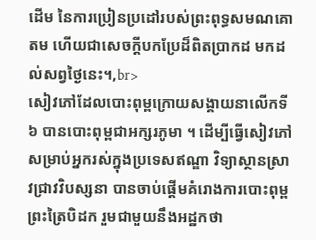ដើម នៃការប្រៀនប្រដៅរបស់ព្រះពុទ្ធសមណគោតម ហើយជាសេចក្តីបកប្រែដ៏ពិតប្រាកដ មកដល់សព្វថ្ងៃនេះ។,br>
សៀវភៅដែលបោះពុម្ពក្រោយសង្គាយនាលើកទី៦ បានបោះពុម្ពជាអក្សរភូមា ។ ដើម្បីធ្វើសៀវភៅសម្រាប់អ្នករស់ក្នុងប្រទេសឥណ្ឌា វិទ្យាស្ថានស្រាវជ្រាវវិបស្សនា បានចាប់ផ្តើមគំរោងការបោះពុម្ព ព្រះត្រៃបិដក រួមជាមួយនឹងអដ្ឋកថា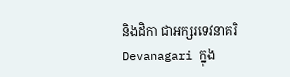និងដិកា ជាអក្សរទេវនាគរិ Devanagari ក្នុង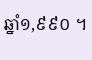ឆ្នាំ១,៩៩០ ។